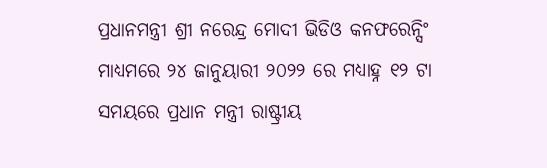ପ୍ରଧାନମନ୍ତ୍ରୀ ଶ୍ରୀ ନରେନ୍ଦ୍ର ମୋଦୀ ଭିଡିଓ କନଫରେନ୍ସିଂ ମାଧ୍ୟମରେ ୨୪ ଜାନୁୟାରୀ ୨୦୨୨ ରେ ମଧ୍ୟାହ୍ନ ୧୨ ଟା ସମୟରେ ପ୍ରଧାନ ମନ୍ତ୍ରୀ ରାଷ୍ଟ୍ରୀୟ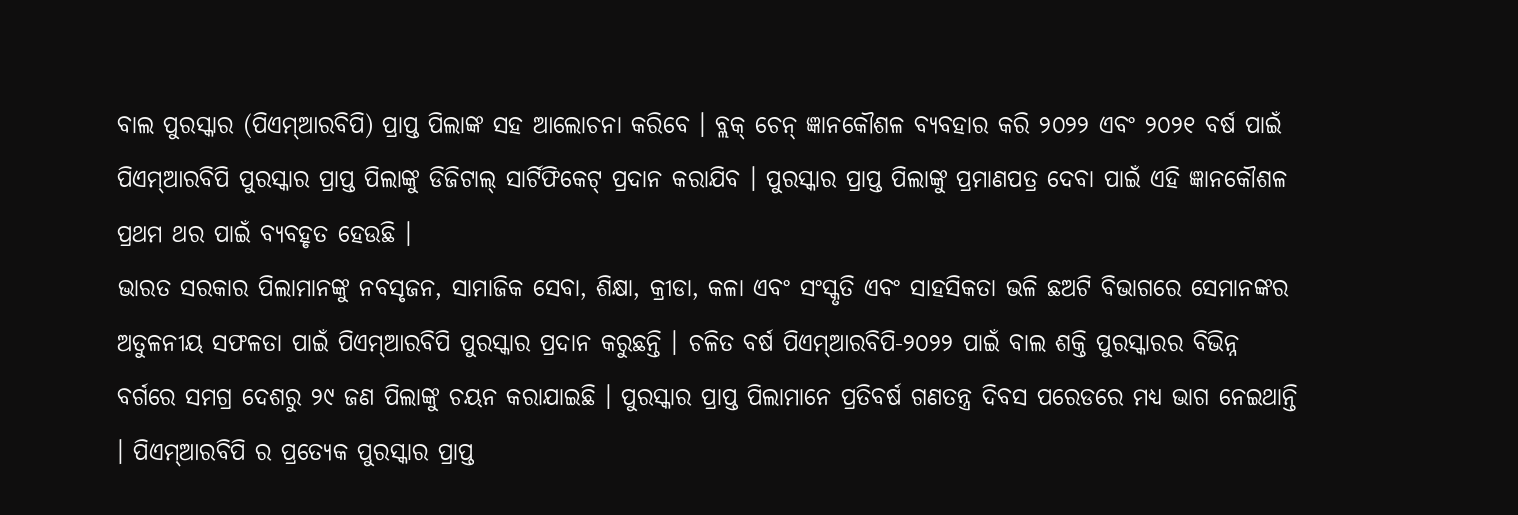ବାଲ ପୁରସ୍କାର (ପିଏମ୍ଆରବିପି) ପ୍ରାପ୍ତ ପିଲାଙ୍କ ସହ ଆଲୋଚନା କରିବେ । ବ୍ଲକ୍ ଚେନ୍ ଜ୍ଞାନକୌଶଳ ବ୍ୟବହାର କରି ୨୦୨୨ ଏବଂ ୨୦୨୧ ବର୍ଷ ପାଇଁ ପିଏମ୍ଆରବିପି ପୁରସ୍କାର ପ୍ରାପ୍ତ ପିଲାଙ୍କୁ ଡିଜିଟାଲ୍ ସାର୍ଟିଫିକେଟ୍ ପ୍ରଦାନ କରାଯିବ । ପୁରସ୍କାର ପ୍ରାପ୍ତ ପିଲାଙ୍କୁ ପ୍ରମାଣପତ୍ର ଦେବା ପାଇଁ ଏହି ଜ୍ଞାନକୌଶଳ ପ୍ରଥମ ଥର ପାଇଁ ବ୍ୟବହୃତ ହେଉଛି ।
ଭାରତ ସରକାର ପିଲାମାନଙ୍କୁ ନବସୃଜନ, ସାମାଜିକ ସେବା, ଶିକ୍ଷା, କ୍ରୀଡା, କଳା ଏବଂ ସଂସ୍କୃତି ଏବଂ ସାହସିକତା ଭଳି ଛଅଟି ବିଭାଗରେ ସେମାନଙ୍କର ଅତୁଳନୀୟ ସଫଳତା ପାଇଁ ପିଏମ୍ଆରବିପି ପୁରସ୍କାର ପ୍ରଦାନ କରୁଛନ୍ତି । ଚଳିତ ବର୍ଷ ପିଏମ୍ଆରବିପି-୨୦୨୨ ପାଇଁ ବାଲ ଶକ୍ତି ପୁରସ୍କାରର ବିଭିନ୍ନ ବର୍ଗରେ ସମଗ୍ର ଦେଶରୁ ୨୯ ଜଣ ପିଲାଙ୍କୁ ଚୟନ କରାଯାଇଛି । ପୁରସ୍କାର ପ୍ରାପ୍ତ ପିଲାମାନେ ପ୍ରତିବର୍ଷ ଗଣତନ୍ତ୍ର ଦିବସ ପରେଡରେ ମଧ୍ୟ ଭାଗ ନେଇଥାନ୍ତି । ପିଏମ୍ଆରବିପି ର ପ୍ରତ୍ୟେକ ପୁରସ୍କାର ପ୍ରାପ୍ତ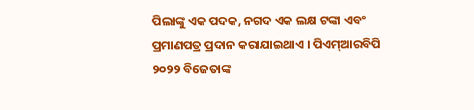ପିଲାଙ୍କୁ ଏକ ପଦକ, ନଗଦ ଏକ ଲକ୍ଷ ଟଙ୍କା ଏବଂ ପ୍ରମାଣପତ୍ର ପ୍ରଦାନ କରାଯାଇଥାଏ । ପିଏମ୍ଆରବିପି ୨୦୨୨ ବିଜେତାଙ୍କ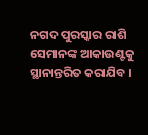ନଗଦ ପୁରସ୍କାର ରାଶି ସେମାନଙ୍କ ଆକାଉଣ୍ଟକୁ ସ୍ଥାନାନ୍ତରିତ କରାଯିବ ।